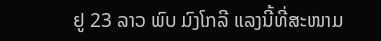ຢູ 23 ລາວ ພົບ ມົງໂກລີ ແລງນີ້ທີ່ສະໜາມ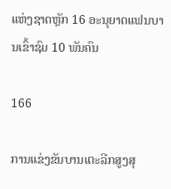ແຫ່ງຊາດຫຼັກ 16 ອະນຸຍາດແຟນບານເຂົ້າຊົມ 10 ພັນຄົນ

166

ການແຂ່ງຂັນບານເຕະລີກສູງສຸ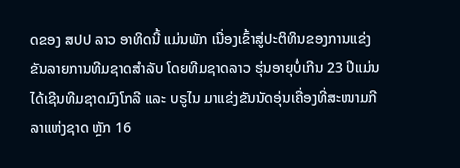ດຂອງ ສປປ ລາວ ອາທິດນີ້ ແມ່ນພັກ ເນື່ອງເຂົ້າສູ່ປະຕິທິນຂອງການແຂ່ງຂັນລາຍການທີມຊາດສໍາລັບ ໂດຍທີມຊາດລາວ ຮຸ່ນອາຍຸບໍ່ເກີນ 23 ປີແມ່ນໄດ້ເຊີນທີມຊາດມົງໂກລີ ແລະ ບຣູໄນ ມາແຂ່ງຂັນນັດອຸ່ນເຄື່ອງທີ່ສະໜາມກີລາແຫ່ງຊາດ ຫຼັກ 16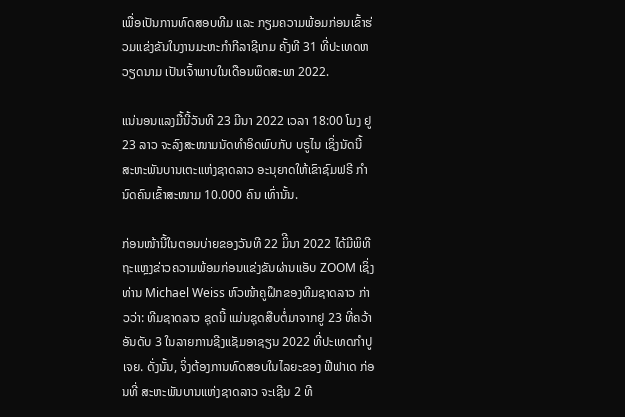ເພື່ອເປັນການທົດສອບທີມ ແລະ ກຽມຄວາມພ້ອມກ່ອນເຂົ້າຮ່ວມແຂ່ງຂັນໃນງານມະຫະກໍາກີລາຊີເກມ ຄັ້ງທີ 31 ທີ່ປະເທດຫວຽດນາມ ເປັນເຈົ້າພາບໃນເດືອນພຶດສະພາ 2022.

ແນ່ນອນແລງມື້ນີ້ວັນທີ 23 ມີນາ 2022 ເວລາ 18:00 ໂມງ ຢູ 23 ລາວ ຈະລົງສະໜາມນັດທໍາອິດພົບກັບ ບຣູໄນ ເຊິ່ງນັດນີ້ ສະຫະພັນບານເຕະແຫ່ງຊາດລາວ ອະນຸຍາດໃຫ້ເຂົາຊົມຟຣີ ກຳນົດຄົນເຂົ້າສະໜາມ 10.000 ຄົນ ເທົ່ານັ້ນ.

ກ່ອນໜ້ານີ້ໃນຕອນບ່າຍຂອງວັນທີ 22 ມິີນາ 2022 ໄດ້ມີພິທີຖະແຫຼງຂ່າວຄວາມພ້ອມກ່ອນແຂ່ງຂັນຜ່ານແອັບ ZOOM ເຊິ່ງ ທ່ານ Michael Weiss ຫົວໜ້າຄູຝຶກຂອງທີມຊາດລາວ ກ່າວວ່າ: ທີມຊາດລາວ ຊຸດນີ້ ແມ່ນຊຸດສືບຕໍ່ມາຈາກຢູ 23 ທີ່ຄວ້າອັນດັບ 3 ໃນລາຍການຊີງແຊັມອາຊຽນ 2022 ທີ່ປະເທດກໍາປູເຈຍ. ດັ່ງນັ້ນ, ຈິ່ງຕ້ອງການທົດສອບໃນໄລຍະຂອງ ຟີຟາເດ ກ່ອນທີ່ ສະຫະພັນບານແຫ່ງຊາດລາວ ຈະເຊີນ 2 ທີ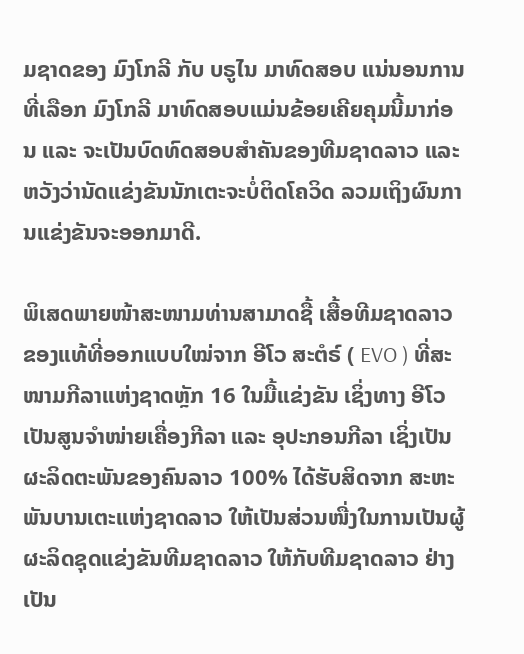ມຊາດຂອງ ມົງໂກລີ ກັບ ບຣູໄນ ມາທົດສອບ ແນ່ນອນການທີ່ເລືອກ ມົງໂກລີ ມາທົດສອບແມ່ນຂ້ອຍເຄີຍຄຸມນີ້ມາກ່ອນ ແລະ ຈະເປັນບົດທົດສອບສໍາຄັນຂອງທີມຊາດລາວ ແລະ ຫວັງວ່ານັດແຂ່ງຂັນນັກເຕະຈະບໍ່ຕິດໂຄວິດ ລວມເຖິງຜົນການແຂ່ງຂັນຈະອອກມາດີ.

ພິເສດພາຍໜ້າສະໜາມທ່ານສາມາດຊື້ ເສື້ອທີມຊາດລາວ ຂອງແທ້ທີ່ອອກແບບໃໝ່ຈາກ ອີໂວ ສະຕໍຣ໌ ( EVO ) ທີ່ສະໜາມກີລາແຫ່ງຊາດຫຼັກ 16 ໃນມື້ແຂ່ງຂັນ ເຊິ່ງທາງ ອີໂວ ເປັນສູນຈໍາໜ່າຍເຄື່ອງກີລາ ແລະ ອຸປະກອນກີລາ ເຊິ່ງເປັນຜະລິດຕະພັນຂອງຄົນລາວ 100% ໄດ້ຮັບສິດຈາກ ສະຫະພັນບານເຕະແຫ່ງຊາດລາວ ໃຫ້ເປັນສ່ວນໜື່ງໃນການເປັນຜູ້ຜະລິດຊຸດແຂ່ງຂັນທີມຊາດລາວ ໃຫ້ກັບທີມຊາດລາວ ຢ່າງເປັນ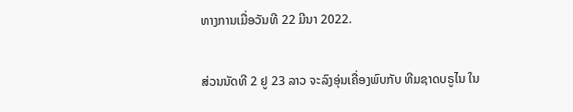ທາງການເມື່ອວັນທີ 22 ມີນາ 2022.

ສ່ວນນັດທີ 2 ຢູ 23 ລາວ ຈະລົງອຸ່ນເຄື່ອງພົບກັບ ທີມຊາດບຣູໄນ ໃນ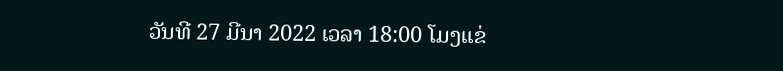ວັນທີ 27 ມີນາ 2022 ເວລາ 18:00 ໂມງແຂ່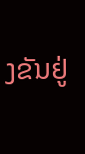ງຂັນຢູ່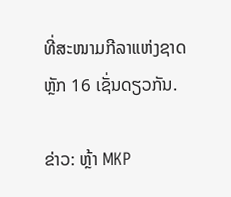ທີ່ສະໜາມກີລາແຫ່ງຊາດ ຫຼັກ 16 ເຊັ່ນດຽວກັນ.

ຂ່າວ: ຫຼ້າ MKP